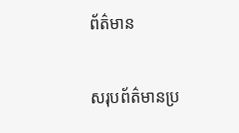ព័ត៌មាន

សរុបព័ត៌មានប្រ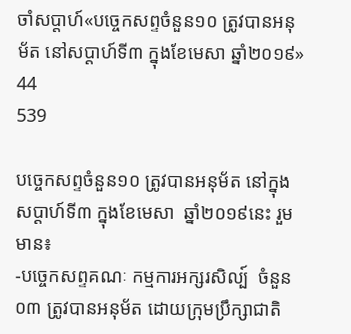ចាំសប្តាហ៍«បច្ចេកសព្ទចំនួន១០ ត្រូវបានអនុម័ត នៅសប្តាហ៍ទី៣ ក្នុងខែមេសា ឆ្នាំ២០១៩»
44
539

បច្ចេកសព្ទចំនួន១០ ត្រូវបានអនុម័ត នៅក្នុងសប្តាហ៍ទី៣ ក្នុងខែមេសា  ឆ្នាំ២០១៩នេះ រួមមាន៖
-បច្ចេកសព្ទគណៈ កម្មការអក្សរសិល្ប៍  ចំនួន០៣ ត្រូវបានអនុម័ត ដោយក្រុមប្រឹក្សាជាតិ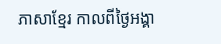ភាសាខ្មែរ កាលពីថ្ងៃអង្គា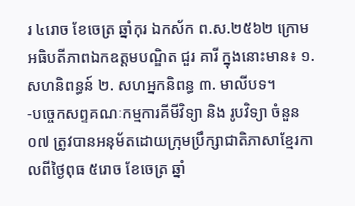រ ៤រោច ខែចេត្រ ឆ្នាំកុរ ឯកស័ក ព.ស.២៥៦២ ក្រោមអធិបតីភាពឯកឧត្តមបណ្ឌិត ជួរ គារី ក្នុងនោះមាន៖ ១. សហនិពន្ធន៍ ២. សហអ្នកនិពន្ធ ៣. មាលីបទ។
-បច្ចេកសព្ទគណៈកម្មការគីមីវិទ្យា និង រូបវិទ្យា ចំនួន០៧ ត្រូវបានអនុម័តដោយក្រុមប្រឹក្សាជាតិភាសាខ្មែរកាលពីថ្ងៃពុធ ៥រោច ខែចេត្រ ឆ្នាំ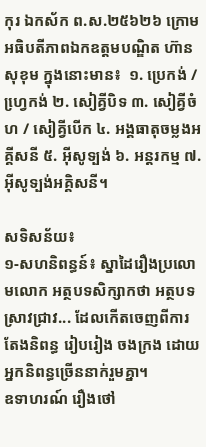កុរ ឯកស័ក ព.ស.២៥៦២៦ ក្រោមអធិបតីភាពឯកឧត្តមបណ្ឌិត ហ៊ាន សុខុម ក្នុងនោះមាន៖  ១. ប្រេកង់ / ហ្វេ្រកង់ ២. សៀគ្វីបិទ ៣. សៀគ្វីចំហ / សៀគ្វីបើក ៤. អង្គធាតុចម្លងអគ្គីសនី ៥. អ៊ីសូទ្បង់ ៦. អន្តរកម្ម ៧. អ៊ីសូទ្បង់អគ្គិសនី។

សទិសន័យ៖
១-សហនិពន្ធន៍៖ ស្នាដៃរឿងប្រលោមលោក អត្ថបទសិក្សាកថា អត្ថបទស្រាវជ្រាវ... ដែលកើតចេញពីការតែងនិពន្ធ រៀបរៀង ចងក្រង ដោយអ្នកនិពន្ធច្រើននាក់រួមគ្នា។
ឧទាហរណ៍ រឿងថៅ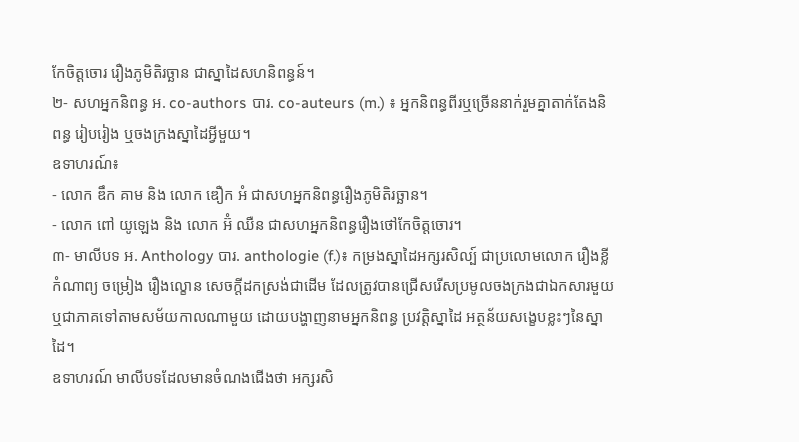កែចិត្តចោរ រឿងភូមិតិរច្ឆាន ជាស្នាដៃសហនិពន្ធន៍។
២- សហអ្នកនិពន្ធ អ. co-authors បារ. co-auteurs (m.) ៖ អ្នកនិពន្ធពីរឬច្រើននាក់រួមគ្នាតាក់តែងនិពន្ធ រៀបរៀង ឬចងក្រងស្នាដៃអ្វីមួយ។
ឧទាហរណ៍៖
- លោក ឌឹក គាម និង លោក ឌឿក អំ ជាសហអ្នកនិពន្ធរឿងភូមិតិរច្ឆាន។
- លោក ពៅ យូឡេង និង លោក អ៊ំ ឈឺន ជាសហអ្នកនិពន្ធរឿងថៅកែចិត្តចោរ។
៣- មាលីបទ អ. Anthology បារ. anthologie (f.)៖ កម្រងស្នាដៃអក្សរសិល្ប៍ ជាប្រលោមលោក រឿងខ្លី កំណាព្យ ចម្រៀង រឿងល្ខោន សេចក្តីដកស្រង់ជាដើម ដែលត្រូវបានជ្រើសរើសប្រមូលចងក្រងជាឯកសារមួយ ឬជាភាគទៅតាមសម័យកាលណាមួយ ដោយបង្ហាញនាមអ្នកនិពន្ធ ប្រវត្តិស្នាដៃ អត្ថន័យសង្ខេបខ្លះៗនៃស្នាដៃ។
ឧទាហរណ៍ មាលីបទដែលមានចំណងជើងថា អក្សរសិ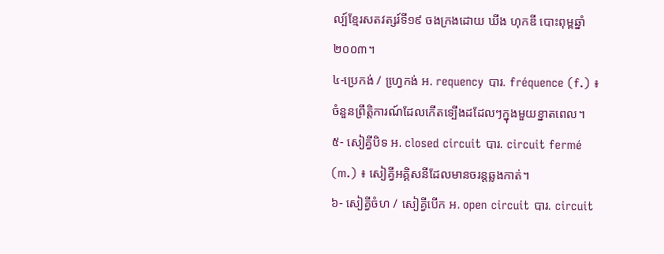ល្ប៍ខ្មែរសតវត្សរ៍ទី១៩ ចងក្រងដោយ ឃីង ហុកឌី បោះពុម្ពឆ្នាំ២០០៣។
៤-ប្រេកង់ / ហ្វេ្រកង់ អ. requency បារ. fréquence (f.) ៖ ចំនួនព្រឹត្តិការណ៍ដែលកើតទ្បើងដដែលៗក្នុងមួយខ្នាតពេល។
៥- សៀគ្វីបិទ អ. closed circuit បារ. circuit fermé (m.) ៖ សៀគ្វីអគ្គិសនីដែលមានចរន្តឆ្លងកាត់។
៦- សៀគ្វីចំហ / សៀគ្វីបើក អ. open circuit បារ. circuit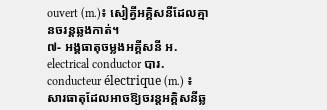ouvert (m.)៖ សៀគ្វីអគ្គិសនីដែលគ្មានចរន្តឆ្លងកាត់។
៧- អង្គធាតុចម្លងអគ្គីសនី អ. electrical conductor បារ. conducteur électrique (m.) ៖ សារធាតុដែលអាចឱ្យចរន្តអគ្គិសនីឆ្ល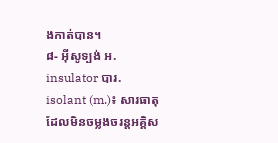ងកាត់បាន។
៨- អ៊ីសូទ្បង់ អ. insulator បារ. isolant (m.)៖ សារធាតុដែលមិនចម្លងចរន្តអគ្គិស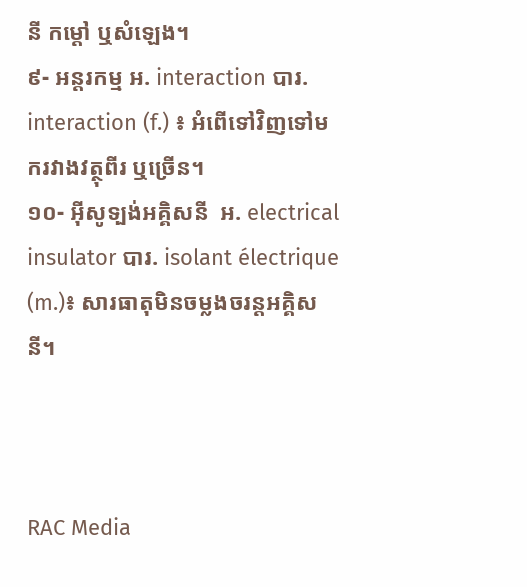នី កម្តៅ ឬសំឡេង។
៩- អន្តរកម្ម អ. interaction បារ. interaction (f.) ៖ អំពើទៅវិញទៅមករវាងវត្ថុពីរ ឬច្រើន។
១០- អ៊ីសូទ្បង់អគ្គិសនី  អ. electrical insulator បារ. isolant électrique (m.)៖ សារធាតុមិនចម្លងចរន្តអគ្គិសនី។



RAC Media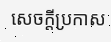សេចក្តីប្រកាស